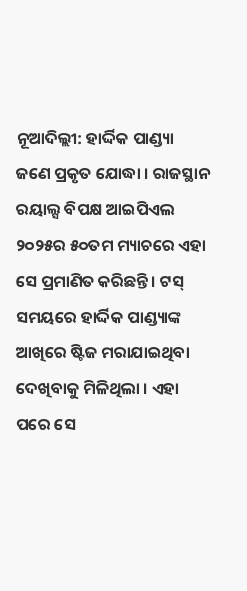ନୂଆଦିଲ୍ଲୀ: ହାର୍ଦ୍ଦିକ ପାଣ୍ଡ୍ୟା ଜଣେ ପ୍ରକୃତ ଯୋଦ୍ଧା । ରାଜସ୍ଥାନ ରୟାଲ୍ସ ବିପକ୍ଷ ଆଇପିଏଲ ୨୦୨୫ର ୫୦ତମ ମ୍ୟାଚରେ ଏହା ସେ ପ୍ରମାଣିତ କରିଛନ୍ତି । ଟସ୍ ସମୟରେ ହାର୍ଦ୍ଦିକ ପାଣ୍ଡ୍ୟାଙ୍କ ଆଖିରେ ଷ୍ଟିଜ ମରାଯାଇଥିବା ଦେଖିବାକୁ ମିଳିଥିଲା । ଏହା ପରେ ସେ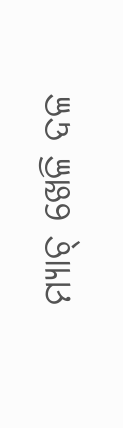ମ୍ୟାଚ୍ ଖେଳି ଦଳ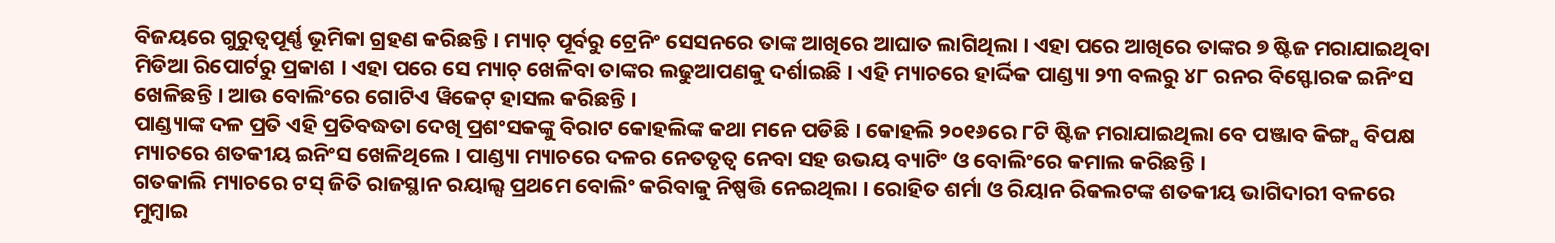ବିଜୟରେ ଗୁରୁତ୍ୱପୂର୍ଣ୍ଣ ଭୂମିକା ଗ୍ରହଣ କରିଛନ୍ତି । ମ୍ୟାଚ୍ ପୂର୍ବରୁ ଟ୍ରେନିଂ ସେସନରେ ତାଙ୍କ ଆଖିରେ ଆଘାତ ଲାଗିଥିଲା । ଏହା ପରେ ଆଖିରେ ତାଙ୍କର ୭ ଷ୍ଟିଜ ମରାଯାଇଥିବା ମିଡିଆ ରିପୋର୍ଟରୁ ପ୍ରକାଶ । ଏହା ପରେ ସେ ମ୍ୟାଚ୍ ଖେଳିବା ତାଙ୍କର ଲଢୁଆପଣକୁ ଦର୍ଶାଇଛି । ଏହି ମ୍ୟାଚରେ ହାର୍ଦ୍ଦିକ ପାଣ୍ଡ୍ୟା ୨୩ ବଲରୁ ୪୮ ରନର ବିସ୍ଫୋରକ ଇନିଂସ ଖେଳିଛନ୍ତି । ଆଉ ବୋଲିଂରେ ଗୋଟିଏ ୱିକେଟ୍ ହାସଲ କରିଛନ୍ତି ।
ପାଣ୍ଡ୍ୟାଙ୍କ ଦଳ ପ୍ରତି ଏହି ପ୍ରତିବଦ୍ଧତା ଦେଖି ପ୍ରଶଂସକଙ୍କୁ ବିରାଟ କୋହଲିଙ୍କ କଥା ମନେ ପଡିଛି । କୋହଲି ୨୦୧୬ରେ ୮ଟି ଷ୍ଟିଜ ମରାଯାଇଥିଲା ବେ ପଞ୍ଜାବ କିଙ୍ଗ୍ସ ବିପକ୍ଷ ମ୍ୟାଚରେ ଶତକୀୟ ଇନିଂସ ଖେଳିଥିଲେ । ପାଣ୍ଡ୍ୟା ମ୍ୟାଚରେ ଦଳର ନେତତୃତ୍ୱ ନେବା ସହ ଉଭୟ ବ୍ୟାଟିଂ ଓ ବୋଲିଂରେ କମାଲ କରିଛନ୍ତି ।
ଗତକାଲି ମ୍ୟାଚରେ ଟସ୍ ଜିତି ରାଜସ୍ଥାନ ରୟାଲ୍ସ ପ୍ରଥମେ ବୋଲିଂ କରିବାକୁ ନିଷ୍ପତ୍ତି ନେଇଥିଲା । ରୋହିତ ଶର୍ମା ଓ ରିୟାନ ରିକଲଟଙ୍କ ଶତକୀୟ ଭାଗିଦାରୀ ବଳରେ ମୁମ୍ବାଇ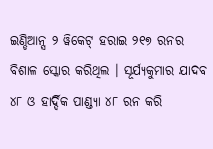ଇଣ୍ଡିଆନ୍ସ ୨ ୱିକେଟ୍ ହରାଇ ୨୧୭ ରନର ବିଶାଳ ସ୍କୋର କରିଥିଲ । ସୂର୍ଯ୍ୟକୁମାର ଯାଦବ ୪୮ ଓ ହାର୍ଦ୍ଦିକ ପାଣ୍ଡ୍ୟା ୪୮ ରନ କରି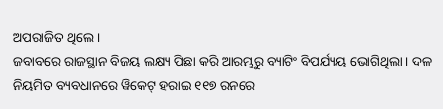ଅପରାଜିତ ଥିଲେ ।
ଜବାବରେ ରାଜସ୍ଥାନ ବିଜୟ ଲକ୍ଷ୍ୟ ପିଛା କରି ଆରମ୍ଭରୁ ବ୍ୟାଟିଂ ବିପର୍ଯ୍ୟୟ ଭୋଗିଥିଲା । ଦଳ ନିୟମିତ ବ୍ୟବଧାନରେ ୱିକେଟ୍ ହରାଇ ୧୧୭ ରନରେ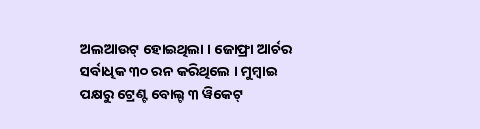ଅଲଆଉଟ୍ ହୋଇଥିଲା । ଜୋଫ୍ରା ଆର୍ଚର ସର୍ବାଧିକ ୩୦ ରନ କରିଥିଲେ । ମୁମ୍ବାଇ ପକ୍ଷରୁ ଟ୍ରେଣ୍ଟ ବୋଲ୍ଟ ୩ ୱିକେଟ୍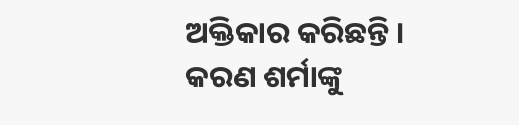ଅକ୍ତିକାର କରିଛନ୍ତି । କରଣ ଶର୍ମାଙ୍କୁ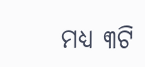ମଧ୍ୟ ୩ଟି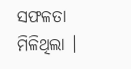ସଫଳତା ମିଳିଥିଲା ।